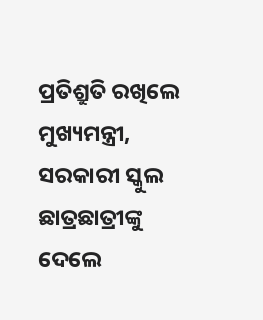ପ୍ରତିଶ୍ରୁତି ରଖିଲେ ମୁଖ୍ୟମନ୍ତ୍ରୀ, ସରକାରୀ ସ୍କୁଲ ଛାତ୍ରଛାତ୍ରୀଙ୍କୁ ଦେଲେ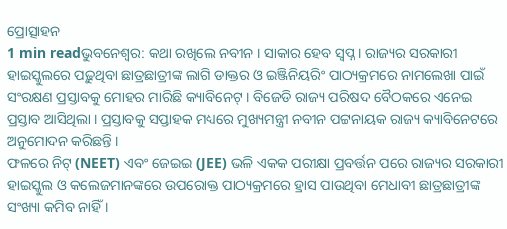ପ୍ରୋତ୍ସାହନ
1 min readଭୁବନେଶ୍ୱର: କଥା ରଖିଲେ ନବୀନ । ସାକାର ହେବ ସ୍ୱପ୍ନ । ରାଜ୍ୟର ସରକାରୀ ହାଇସ୍କୁଲରେ ପଢ଼ୁଥିବା ଛାତ୍ରଛାତ୍ରୀଙ୍କ ଲାଗି ଡାକ୍ତର ଓ ଇଞ୍ଜିନିୟରିଂ ପାଠ୍ୟକ୍ରମରେ ନାମଲେଖା ପାଇଁ ସଂରକ୍ଷଣ ପ୍ରସ୍ତାବକୁ ମୋହର ମାରିଛି କ୍ୟାବିନେଟ୍ । ବିଜେଡି ରାଜ୍ୟ ପରିଷଦ ବୈଠକରେ ଏନେଇ ପ୍ରସ୍ତାବ ଆସିଥିଲା । ପ୍ରସ୍ତାବକୁ ସପ୍ତାହକ ମଧ୍ୟରେ ମୁଖ୍ୟମନ୍ତ୍ରୀ ନବୀନ ପଟ୍ଟନାୟକ ରାଜ୍ୟ କ୍ୟାବିନେଟରେ ଅନୁମୋଦନ କରିଛନ୍ତି ।
ଫଳରେ ନିଟ୍ (NEET) ଏବଂ ଜେଇଇ (JEE) ଭଳି ଏକକ ପରୀକ୍ଷା ପ୍ରବର୍ତ୍ତନ ପରେ ରାଜ୍ୟର ସରକାରୀ ହାଇସ୍କୁଲ ଓ କଲେଜମାନଙ୍କରେ ଉପରୋକ୍ତ ପାଠ୍ୟକ୍ରମରେ ହ୍ରାସ ପାଉଥିବା ମେଧାବୀ ଛାତ୍ରଛାତ୍ରୀଙ୍କ ସଂଖ୍ୟା କମିବ ନାହିଁ ।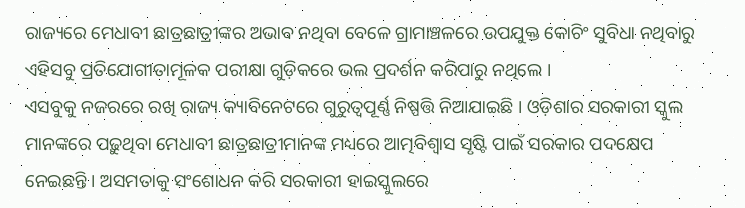ରାଜ୍ୟରେ ମେଧାବୀ ଛାତ୍ରଛାତ୍ରୀଙ୍କର ଅଭାବ ନଥିବା ବେଳେ ଗ୍ରାମାଞ୍ଚଳରେ ଉପଯୁକ୍ତ କୋଚିଂ ସୁବିଧା ନଥିବାରୁ ଏହିସବୁ ପ୍ରତିଯୋଗୀତାମୂଳକ ପରୀକ୍ଷା ଗୁଡ଼ିକରେ ଭଲ ପ୍ରଦର୍ଶନ କରିପାରୁ ନଥିଲେ ।
ଏସବୁକୁ ନଜରରେ ରଖି ରାଜ୍ୟ କ୍ୟାବିନେଟରେ ଗୁରୁତ୍ୱପୂର୍ଣ୍ଣ ନିଷ୍ପତ୍ତି ନିଆଯାଇଛି । ଓଡ଼ିଶାର ସରକାରୀ ସ୍କୁଲ ମାନଙ୍କରେ ପଢ଼ୁଥିବା ମେଧାବୀ ଛାତ୍ରଛାତ୍ରୀମାନଙ୍କ ମଧ୍ୟରେ ଆତ୍ମବିଶ୍ୱାସ ସୃଷ୍ଟି ପାଇଁ ସରକାର ପଦକ୍ଷେପ ନେଇଛନ୍ତି । ଅସମତାକୁ ସଂଶୋଧନ କରି ସରକାରୀ ହାଇସ୍କୁଲରେ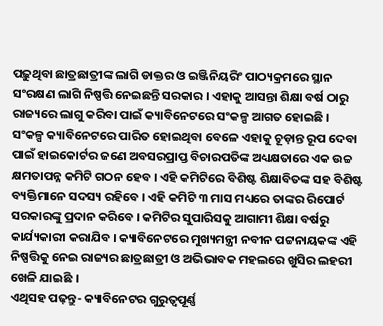ପଢ଼ୁଥିବା ଛାତ୍ରଛାତ୍ରୀଙ୍କ ଲାଗି ଡାକ୍ତର ଓ ଇଞ୍ଜିନିୟରିଂ ପାଠ୍ୟକ୍ରମରେ ସ୍ଥାନ ସଂରକ୍ଷଣ ଲାଗି ନିଷ୍ପତ୍ତି ନେଇଛନ୍ତି ସରକାର । ଏହାକୁ ଆସନ୍ତା ଶିକ୍ଷା ବର୍ଷ ଠାରୁ ରାଜ୍ୟରେ ଲାଗୁ କରିବା ପାଇଁ କ୍ୟାବିନେଟରେ ସଂକଳ୍ପ ଆଗତ ହୋଇଛି ।
ସଂକଳ୍ପ କ୍ୟାବିନେଟରେ ପାରିତ ହୋଇଥିବା ବେଳେ ଏହାକୁ ଚୂଡ଼ାନ୍ତ ରୂପ ଦେବା ପାଇଁ ହାଇକୋର୍ଟର ଜଣେ ଅବସରପ୍ରାପ୍ତ ବିଚାରପତିଙ୍କ ଅଧ୍ୟକ୍ଷତାରେ ଏକ ଉଚ୍ଚ କ୍ଷମତାପନ୍ନ କମିଟି ଗଠନ ହେବ । ଏହି କମିଟିରେ ବିଶିଷ୍ଟ ଶିକ୍ଷାବିତଙ୍କ ସହ ବିଶିଷ୍ଟ ବ୍ୟକ୍ତିମାନେ ସଦସ୍ୟ ରହିବେ । ଏହି କମିଟି ୩ ମାସ ମଧ୍ୟରେ ତାଙ୍କର ରିପୋର୍ଟ ସରକାରଙ୍କୁ ପ୍ରଦାନ କରିବେ । କମିଟିର ସୁପାରିସକୁ ଆଗାମୀ ଶିକ୍ଷା ବର୍ଷରୁ କାର୍ଯ୍ୟକାରୀ କରାଯିବ । କ୍ୟାବିନେଟରେ ମୁଖ୍ୟମନ୍ତ୍ରୀ ନବୀନ ପଟ୍ଟନାୟକଙ୍କ ଏହି ନିଷ୍ପତ୍ତିକୁ ନେଇ ରାଜ୍ୟର ଛାତ୍ରଛାତ୍ରୀ ଓ ଅଭିଭାବକ ମହଲରେ ଖୁସିର ଲହରୀ ଖେଳି ଯାଇଛି ।
ଏଥିସହ ପଢ଼ନ୍ତୁ- କ୍ୟାବିନେଟର ଗୁରୁତ୍ୱପୂର୍ଣ୍ଣ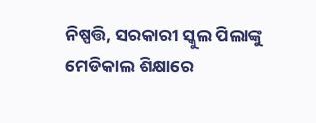ନିଷ୍ପତ୍ତି, ସରକାରୀ ସ୍କୁଲ ପିଲାଙ୍କୁ ମେଡିକାଲ ଶିକ୍ଷାରେ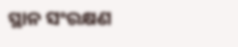ସ୍ଥାନ ସଂରକ୍ଷଣ